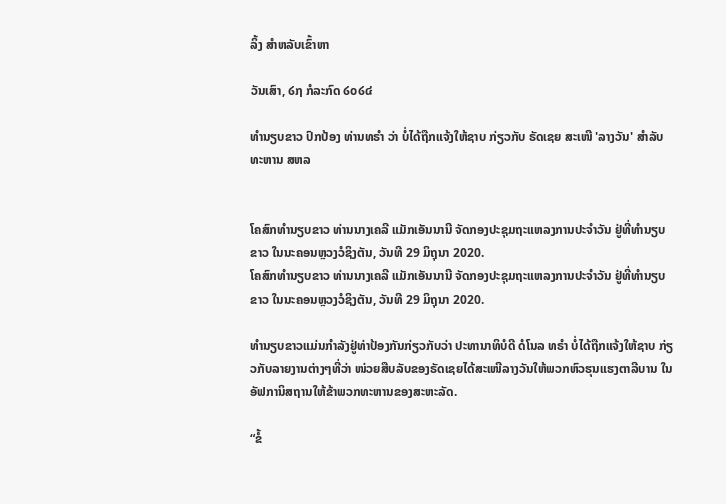ລິ້ງ ສຳຫລັບເຂົ້າຫາ

ວັນເສົາ, ໒໗ ກໍລະກົດ ໒໐໒໔

ທຳນຽບຂາວ ປົກປ້ອງ ທ່ານທຣຳ ວ່າ ບໍ່ໄດ້ຖືກແຈ້ງໃຫ້ຊາບ ກ່ຽວກັບ ຣັດເຊຍ ສະເໜີ 'ລາງວັນ' ສຳລັບ ທະຫານ ສຫລ


ໂຄສົກທຳນຽບຂາວ ທ່ານນາງເຄລີ ແມັກເອັນນານີ ຈັດກອງປະຊຸມຖະແຫລງການປະຈຳວັນ ຢູ່ທີ່ທຳນຽບຂາວ ໃນນະຄອນຫຼວງວໍຊິງຕັນ, ວັນທີ 29 ມິຖຸນາ 2020.
ໂຄສົກທຳນຽບຂາວ ທ່ານນາງເຄລີ ແມັກເອັນນານີ ຈັດກອງປະຊຸມຖະແຫລງການປະຈຳວັນ ຢູ່ທີ່ທຳນຽບຂາວ ໃນນະຄອນຫຼວງວໍຊິງຕັນ, ວັນທີ 29 ມິຖຸນາ 2020.

ທຳນຽບຂາວແມ່ນກຳລັງຢູ່ທ່າປ້ອງກັນກ່ຽວກັບວ່າ ປະທານາທິບໍດີ ດໍໂນລ ທຣຳ ບໍ່ໄດ້ຖືກແຈ້ງໃຫ້ຊາບ ກ່ຽວກັບລາຍງານຕ່າງໆທີ່ວ່າ ໜ່ວຍສືບລັບຂອງຣັດເຊຍໄດ້ສະເໜີລາງວັນໃຫ້ພວກຫົວຮຸນແຮງຕາລີບານ ໃນອັຟການິສຖານໃຫ້ຂ້າພວກທະຫານຂອງສະຫະລັດ.

“ຂໍ້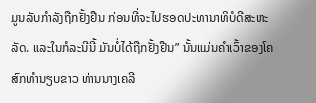ມູນລັບກໍາລັງຖືກຢັ້ງຢືນ ກ່ອນທີ່ຈະໄປຮອດປະທານາທິບໍດີສະຫະລັດ. ແລະໃນກໍລະນີນີ້ ມັນບໍ່ໄດ້ຖືກຢັ້ງຢືນ” ນັ້ນແມ່ນຄຳເວົ້າຂອງໂຄສົກທຳນຽບຂາວ ທ່ານນາງເຄລີ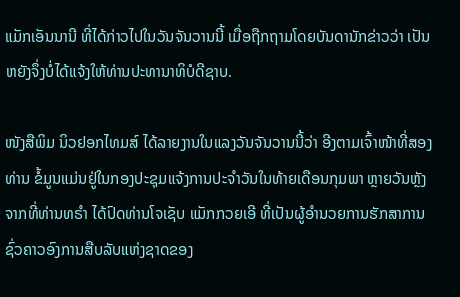ແມັກເອັນນານີ ທີ່ໄດ້ກ່າວໄປໃນວັນຈັນວານນີ້ ເມື່ອຖືກຖາມໂດຍບັນດານັກຂ່າວວ່າ ເປັນຫຍັງຈຶ່ງບໍ່ໄດ້ແຈ້ງໃຫ້ທ່ານປະທານາທິບໍດີຊາບ.

ໜັງສືພິມ ນິວຢອກໄທມສ໌ ໄດ້ລາຍງານໃນແລງວັນຈັນວານນີ້ວ່າ ອີງຕາມເຈົ້າໜ້າທີ່ສອງທ່ານ ຂໍ້ມູນແມ່ນຢູ່ໃນກອງປະຊຸມແຈ້ງການປະຈຳວັນໃນທ້າຍເດືອນກຸມພາ ຫຼາຍວັນຫຼັງຈາກທີ່ທ່ານທຣຳ ໄດ້ປົດທ່ານໂຈເຊັບ ແມັກກວຍເອີ ທີ່ເປັນຜູ້ອຳນວຍການຮັກສາການຊົ່ວຄາວອົງການສືບລັບແຫ່ງຊາດຂອງ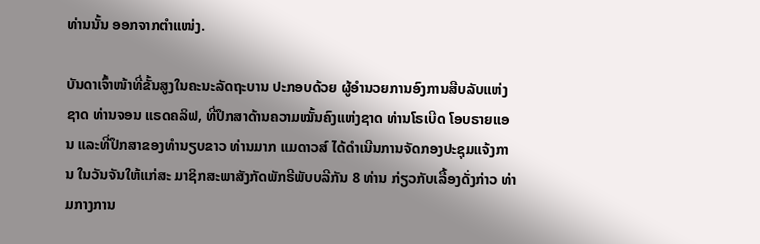ທ່ານນັ້ນ ອອກຈາກຕຳແໜ່ງ.

ບັນດາເຈົ້າໜ້າທີ່ຂັ້ນສູງໃນຄະນະລັດຖະບານ ປະກອບດ້ວຍ ຜູ້ອຳນວຍການອົງການສືບລັບແຫ່ງຊາດ ທ່ານຈອນ ແຣດຄລິຟ, ທີ່ປຶກສາດ້ານຄວາມໝັ້ນຄົງແຫ່ງຊາດ ທ່ານໂຣເບີດ ໂອບຣາຍແອນ ແລະທີ່ປຶກສາຂອງທຳນຽບຂາວ ທ່ານມາກ ແມດາວສ໌ ໄດ້ດຳເນີນການຈັດກອງປະຊຸມແຈ້ງການ ໃນວັນຈັນໃຫ້ແກ່ສະ ມາຊິກສະພາສັງກັດພັກຣີພັບບລີກັນ 8 ທ່ານ ກ່ຽວກັບເລື້ອງດັ່ງກ່າວ ທ່າມກາງການ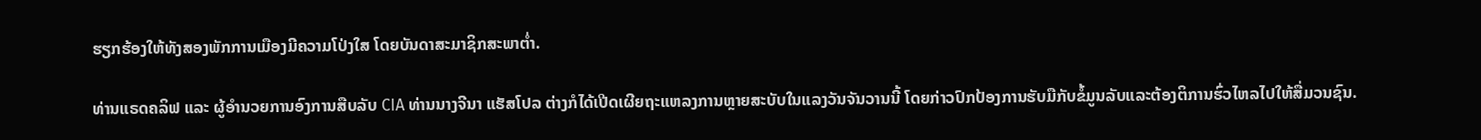ຮຽກຮ້ອງໃຫ້ທັງສອງພັກການເມືອງມີຄວາມໂປ່ງໃສ ໂດຍບັນດາສະມາຊິກສະພາຕ່ຳ.

ທ່ານແຣດຄລິຟ ແລະ ຜູ້ອຳນວຍການອົງການສືບລັບ CIA ທ່ານນາງຈີນາ ແຮັສໂປລ ຕ່າງກໍໄດ້ເປີດເຜີຍຖະແຫລງການຫຼາຍສະບັບໃນແລງວັນຈັນວານນີ້ ໂດຍກ່າວປົກປ້ອງການຮັບມືກັບຂໍ້ມູນລັບແລະຕ້ອງຕິການຮົ່ວໄຫລໄປໃຫ້ສື່ມວນຊົນ.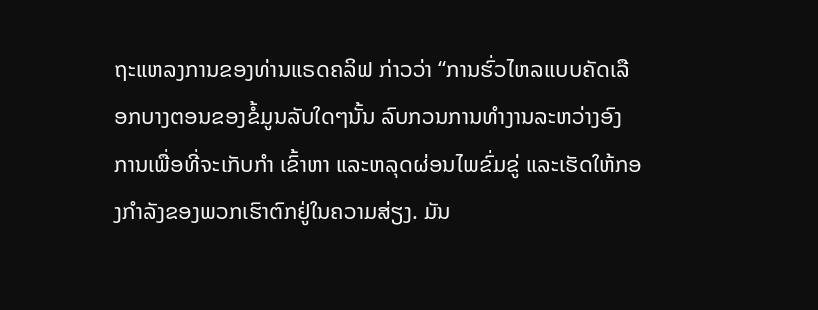ຖະແຫລງການຂອງທ່ານແຣດຄລິຟ ກ່າວວ່າ “ການຮົ່ວໄຫລແບບຄັດເລືອກບາງຕອນຂອງຂໍ້ມູນລັບໃດໆນັ້ນ ລົບກວນການທຳງານລະຫວ່າງອົງການເພື່ອທີ່ຈະເກັບກຳ ເຂົ້າຫາ ແລະຫລຸດຜ່ອນໄພຂົ່ມຂູ່ ແລະເຮັດໃຫ້ກອງກຳລັງຂອງພວກເຮົາຕົກຢູ່ໃນຄວາມສ່ຽງ. ມັນ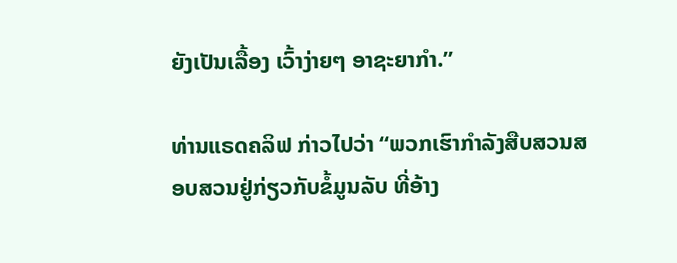ຍັງເປັນເລື້ອງ ເວົ້າງ່າຍໆ ອາຊະຍາກຳ.”

ທ່ານແຣດຄລິຟ ກ່າວໄປວ່າ “ພວກເຮົາກຳລັງສືບສວນສອບສວນຢູ່ກ່ຽວກັບຂໍ້ມູນລັບ ທີ່ອ້າງ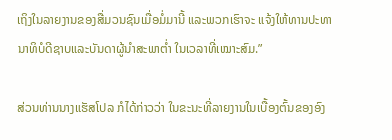ເຖິງໃນລາຍງານຂອງສື່ມວນຊົນເມື່ອມໍ່ມານີ້ ແລະພວກເຮົາຈະ ແຈ້ງໃຫ້ທານປະທານາທິບໍດີຊາບແລະບັນດາຜູ້ນຳສະພາຕ່ຳ ໃນເວລາທີ່ເໝາະສົມ.”

ສ່ວນທ່ານນາງແຮັສໂປລ ກໍໄດ້ກ່າວວ່າ ໃນຂະນະທີ່ລາຍງານໃນເບື້ອງຕົ້ນຂອງອົງ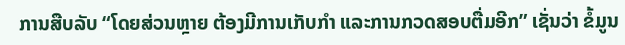ການສືບລັບ “ໂດຍສ່ວນຫຼາຍ ຕ້ອງມີການເກັບກຳ ແລະການກວດສອບຕື່ມອີກ” ເຊັ່ນວ່າ ຂໍ້ມູນ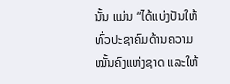ນັ້ນ ແມ່ນ “ໄດ້ແບ່ງປັນໃຫ້ທົ່ວປະຊາຄົມດ້ານຄວາມໝັ້ນຄົງແຫ່ງຊາດ ແລະໃຫ້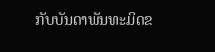ກັບບັນດາພັນທະມິດຂ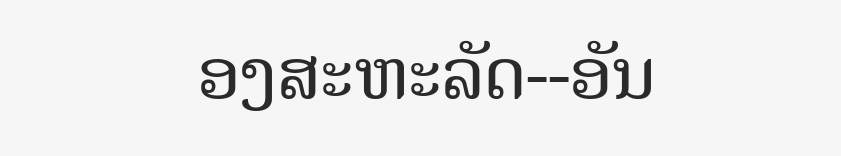ອງສະຫະລັດ--ອັນ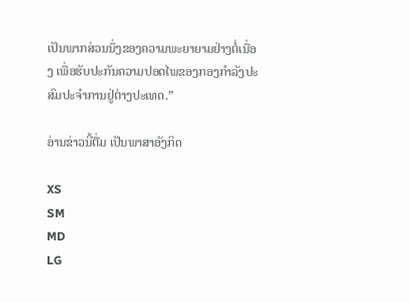ເປັນພາກສ່ວນນຶ່ງຂອງຄວາມພະຍາຍາມຢ່າງຕໍ່ເນື່ອງ ເພື່ອຮັບປະກັນຄວາມປອດໄພຂອງກອງກຳລັງປະສົມປະຈຳການຢູ່ຕ່າງປະເທດ.”

ອ່ານຂ່າວນີ້ຕື່ມ ເປັນພາສາອັງກິດ

XS
SM
MD
LG